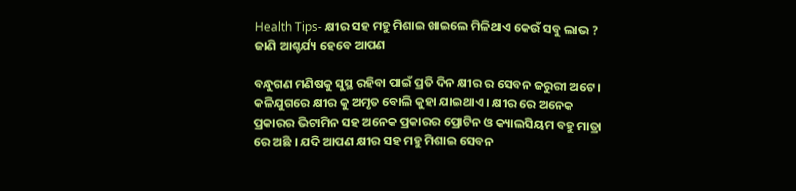Health Tips- କ୍ଷୀର ସହ ମହୁ ମିଶାଇ ଖାଇଲେ ମିଳିଥାଏ କେଉଁ ସବୁ ଲାଭ ? ଜାଣି ଆଶ୍ଚର୍ଯ୍ୟ ହେବେ ଆପଣ

ବନ୍ଧୁଗଣ ମଣିଷକୁ ସୁସ୍ଥ ରହିବା ପାଇଁ ପ୍ରତି ଦିନ କ୍ଷୀର ର ସେବନ ଜରୁରୀ ଅଟେ । କଳିଯୁଗରେ କ୍ଷୀର କୁ ଅମୃତ ବୋଲି କୁହା ଯାଇଥାଏ । କ୍ଷୀର ରେ ଅନେକ ପ୍ରକାରର ଭିଟାମିନ ସହ ଅନେକ ପ୍ରକାରର ପ୍ରୋଟିନ ଓ କ୍ୟାଲସିୟମ ବହୁ ମାତ୍ରା ରେ ଅଛି । ଯଦି ଆପଣ କ୍ଷୀର ସହ ମହୁ ମିଶାଇ ସେବନ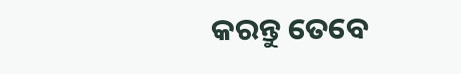କରନ୍ତୁ ତେବେ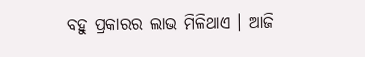ବହୁ ପ୍ରକାରର ଲାଭ ମିଳିଥାଏ । ଆଜି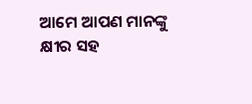ଆମେ ଆପଣ ମାନଙ୍କୁ କ୍ଷୀର ସହ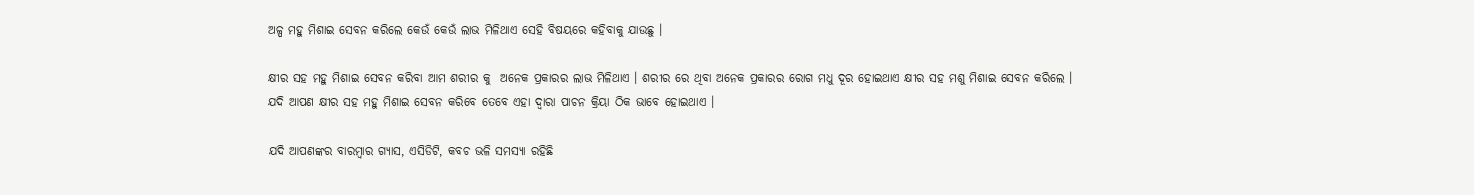ଅଳ୍ପ ମହୁ ମିଶାଇ ସେବନ କରିଲେ କେଉଁ କେଉଁ ଲାଭ ମିଳିଥାଏ ସେହି ବିଷୟରେ କହିବାକୁ ଯାଉଛୁ ।

କ୍ଷୀର ସହ ମହୁ ମିଶାଇ ସେବନ କରିବା ଆମ ଶରୀର କୁ  ଅନେକ ପ୍ରକାରର ଲାଭ ମିଳିଥାଏ । ଶରୀର ରେ ଥିବା ଅନେକ ପ୍ରକାରର ରୋଗ ମଧୁ ଦୂର ହୋଇଥାଏ କ୍ଷୀର ସହ ମଶୁ ମିଶାଇ ସେବନ କରିଲେ । ଯଦି ଆପଣ କ୍ଷୀର ସହ ମହୁ ମିଶାଇ ସେବନ କରିବେ ତେବେ ଏହା ଦ୍ଵାରା ପାଚନ କ୍ରିୟା ଠିକ ଭାବେ ହୋଇଥାଏ ।

ଯଦି ଆପଣଙ୍କର ବାରମ୍ବାର ଗ୍ଯାସ, ଏସିଡିଟି, କବଚ ଭଳି ସମସ୍ଯା ରହିଛି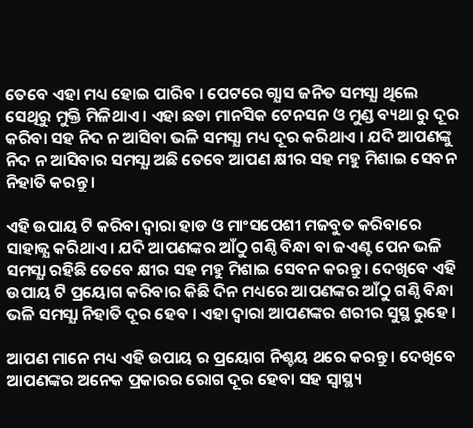ତେବେ ଏହା ମଧ୍ୟ ହୋଇ ପାରିବ । ପେଟରେ ଗ୍ଯାସ ଜନିତ ସମସ୍ଯା ଥିଲେ ସେଥିରୁ ମୁକ୍ତି ମିଳିଥାଏ । ଏହା ଛଡା ମାନସିକ ଟେନସନ ଓ ମୁଣ୍ଡ ବ୍ୟଥା ରୁ ଦୂର କରିବା ସହ ନିଦ ନ ଆସିବା ଭଳି ସମସ୍ଯା ମଧ୍ୟ ଦୂର କରିଥାଏ । ଯଦି ଆପଣଙ୍କୁ ନିଦ ନ ଆସିବାର ସମସ୍ଯା ଅଛି ତେବେ ଆପଣ କ୍ଷୀର ସହ ମହୁ ମିଶାଇ ସେବନ ନିହାତି କରନ୍ତୁ ।

ଏହି ଉପାୟ ଟି କରିବା ଦ୍ଵାରା ହାଡ ଓ ମାଂସପେଶୀ ମଜବୁତ କରିବାରେ ସାହାଜ୍ଯ କରିଥାଏ । ଯଦି ଆପଣଙ୍କର ଆଁଠୁ ଗଣ୍ଠି ବିନ୍ଧା ବା ଜଏଣ୍ଟ ପେନ ଭଳି ସମସ୍ଯା ରହିଛି ତେବେ କ୍ଷୀର ସହ ମହୁ ମିଶାଇ ସେବନ କରନ୍ତୁ । ଦେଖିବେ ଏହି ଉପାୟ ଟି ପ୍ରୟୋଗ କରିବାର କିଛି ଦିନ ମଧ୍ୟରେ ଆପଣଙ୍କର ଆଁଠୁ ଗଣ୍ଠି ବିନ୍ଧା ଭଳି ସମସ୍ଯା ନିହାତି ଦୂର ହେବ । ଏହା ଦ୍ଵାରା ଆପଣଙ୍କର ଶରୀର ସୁସ୍ଥ ରୁହେ ।

ଆପଣ ମାନେ ମଧ୍ୟ ଏହି ଉପାୟ ର ପ୍ରୟୋଗ ନିଶ୍ଚୟ ଥରେ କରନ୍ତୁ । ଦେଖିବେ ଆପଣଙ୍କର ଅନେକ ପ୍ରକାରର ରୋଗ ଦୂର ହେବା ସହ ସ୍ୱାସ୍ଥ୍ୟ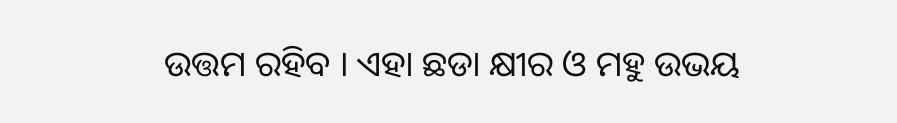ଉତ୍ତମ ରହିବ । ଏହା ଛଡା କ୍ଷୀର ଓ ମହୁ ଉଭୟ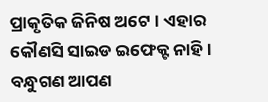ପ୍ରାକୃତିକ ଜିନିଷ ଅଟେ । ଏହାର କୌଣସି ସାଇଡ ଇଫେକ୍ଟ ନାହି । ବନ୍ଧୁଗଣ ଆପଣ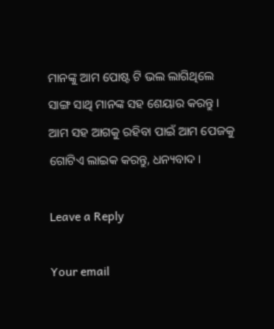ମାନଙ୍କୁ ଆମ ପୋଷ୍ଟ ଟି ଭଲ ଲାଗିଥିଲେ ସାଙ୍ଗ ସାଥି ମାନଙ୍କ ସହ ଶେୟାର କରନ୍ତୁ । ଆମ ସହ ଆଗକୁ ରହିବା ପାଇଁ ଆମ ପେଜକୁ ଗୋଟିଏ ଲାଇକ କରନ୍ତୁ, ଧନ୍ୟବାଦ ।

Leave a Reply

Your email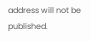address will not be published.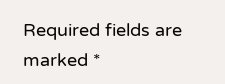Required fields are marked *